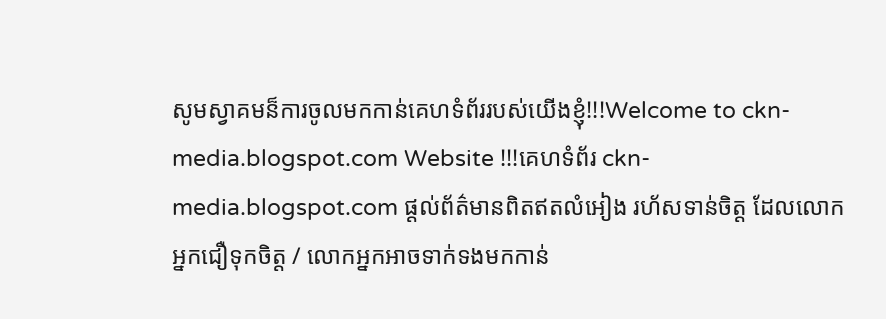សូមស្វាគមន៏ការចូលមកកាន់គេហទំព័ររបស់យើងខ្ញុំ!!!Welcome to ckn-media.blogspot.com Website !!!គេហទំព័រ ckn-media.blogspot.com ផ្តល់ព័ត៌មានពិតឥតលំអៀង រហ័សទាន់ចិត្ត ដែលលោកអ្នកជឿទុកចិត្ត / លោកអ្នកអាចទាក់ទងមកកាន់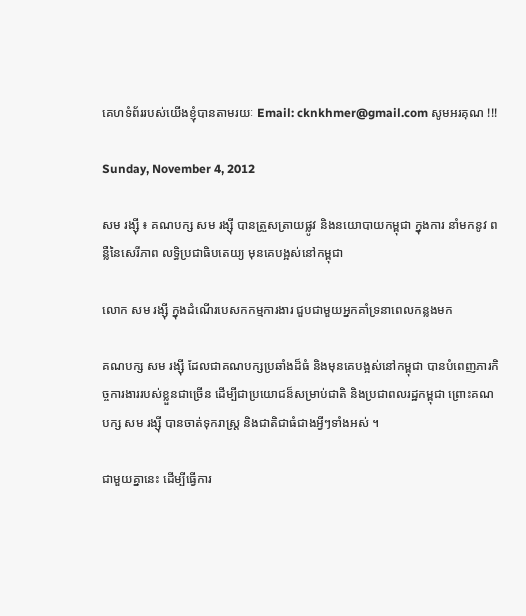គេហទំព័ររបស់យើងខ្ញុំបានតាមរយៈ Email: cknkhmer@gmail.com សូមអរគុណ !!!

Sunday, November 4, 2012

សម រង្ស៊ី ៖ គណបក្ស សម រង្ស៊ី បានត្រួសត្រាយផ្លូវ និងនយោបាយកម្ពុជា ក្នុងការ នាំមកនូវ ពន្លឺនៃសេរីភាព លទ្ធិប្រជាធិបតេយ្យ មុនគេបង្អស់នៅកម្ពុជា

លោក សម រង្ស៊ី ក្នុងដំណើរបេសកកម្មការងារ ជួបជាមួយអ្នកគាំទ្រនាពេលកន្លងមក

គណបក្ស សម រង្ស៊ី ដែលជាគណបក្សប្រឆាំងដ៏ធំ និងមុនគេបង្អស់នៅកម្ពុជា បានបំពេញភារកិច្ចការងាររបស់ខ្លួនជាច្រើន ដើម្បីជាប្រយោជន៏សម្រាប់ជាតិ និងប្រជាពលរដ្ឋកម្ពុជា ព្រោះគណបក្ស សម រង្ស៊ី បានចាត់ទុករាស្រ្ត និងជាតិជាធំជាងអ្វីៗទាំងអស់ ។

ជាមួយគ្នានេះ ដើម្បីធ្វើការ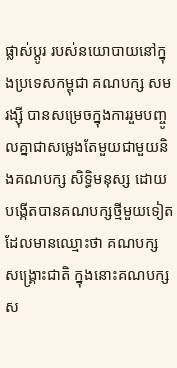ផ្លាស់ប្តូរ របស់នយោបាយនៅក្នុងប្រទេសកម្ពុជា គណបក្ស សម រង្ស៊ី បានសម្រេចក្នុងការរួមបញ្ចូលគ្នាជាសម្លេងតែមួយជាមួយនិងគណបក្ស សិទ្ធិមនុស្ស ដោយបង្កើតបានគណបក្សថ្មីមួយទៀតដែលមានឈ្មោះថា គណបក្ស សង្គ្រោះជាតិ ក្នុងនោះគណបក្ស ស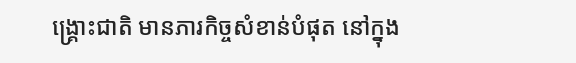ង្គ្រោះជាតិ មានភារកិច្ចសំខាន់បំផុត នៅក្នុង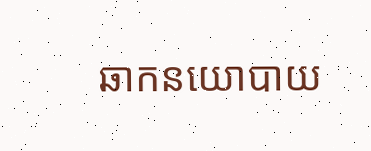ឆាកនយោបាយ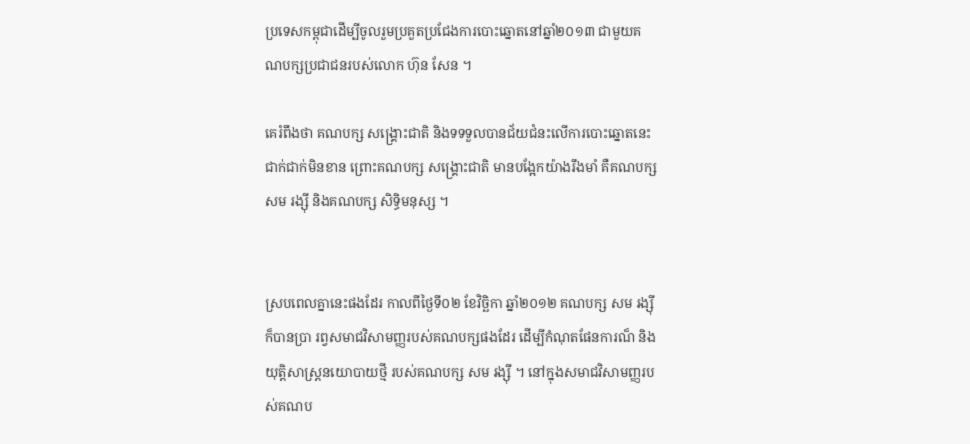ប្រទេសកម្ពុជាដើម្បីចូលរួមប្រគួតប្រជែងការបោះឆ្នោតនៅឆ្នាំ២០១៣ ជាមួយគណបក្សប្រជាជនរបស់លោក ហ៊ុន សែន ។

គេរំពឹងថា គណបក្ស សង្គ្រោះជាតិ និងទទទួលបានជ័យជំនះលើការបោះឆ្នោតនេះជាក់ជាក់មិនខាន ព្រោះគណបក្ស សង្គ្រោះជាតិ មានបង្អែកយ៉ាងរឹងមាំ គឺគណបក្ស សម រង្ស៊ី និងគណបក្ស សិទ្ធិមនុស្ស ។


ស្របពេលគ្នានេះផងដែរ កាលពីថ្ងៃទី០២ ខែវិច្ឆិកា ឆ្នាំ២០១២ គណបក្ស សម រង្ស៊ី ក៏បានប្រា រព្វសមាជវិសាមញ្ញរបស់គណបក្សផងដែរ ដើម្បីកំណុតផែនការណ៏ និងយុត្តិសាស្រ្តនយោបាយថ្មី របស់គណបក្ស សម រង្ស៊ី ។ នៅក្នុងសមាជវិសាមញ្ញរបស់គណប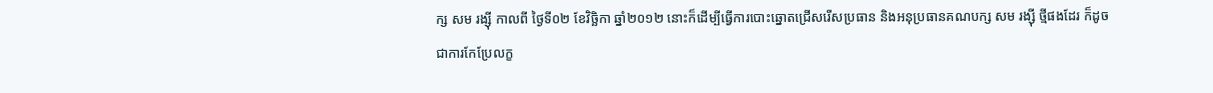ក្ស សម រង្ស៊ី កាលពី ថ្ងៃទី០២ ខែវិច្ឆិកា ឆ្នាំ២០១២ នោះក៏ដើម្បីធ្វើការបោះឆ្នោតជ្រើសរើសប្រធាន និងអនុប្រធានគណបក្ស សម រង្ស៊ី ថ្មីផងដែរ ក៏ដូចជាការកែប្រែលក្ខ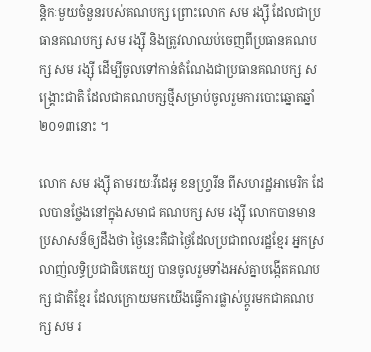ន្តិកៈមួយចំនួនរបស់គណបក្ស ព្រោះលោក សម រង្ស៊ី ដែលជាប្រធានគណបក្ស សម រង្ស៊ី និងត្រូវលាឈប់ចេញពីប្រធានគណបក្ស សម រង្ស៊ី ដើម្បីចូលទៅកាន់តំណែងជាប្រធានគណបក្ស សង្គ្រោះជាតិ ដែលជាគណបក្សថ្មីសម្រាប់ចូលរួមការបោះឆ្នោតឆ្នាំ២០១៣នោះ ។

លោក សម រង្ស៊ី តាមរយៈវីដេអូ ខនហ្រ្វរីន ពីសហរដ្ឋអាមេរិក ដែលបានថ្លែងនៅក្នុងសមាជ គណបក្ស សម រង្ស៊ី លោកបានមានប្រសាសន៏ឲ្យដឹងថា ថ្ងៃនេះគឺជាថ្ងៃដែលប្រជាពលរដ្ឋខ្មែរ អ្នកស្រលាញ់លទ្ធិប្រជាធិបតេយ្យ បានចូលរួមទាំងអស់គ្នាបង្កើតគណបក្ស ជាតិខ្មែរ ដែលក្រោយមកយើងធ្វើការផ្លាស់ប្តូរមកជាគណបក្ស សម រ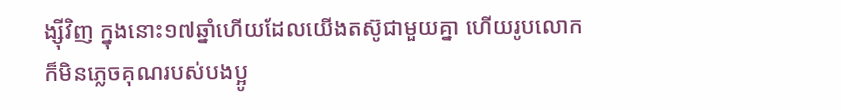ង្ស៊ីវិញ ក្នុងនោះ១៧ឆ្នាំហើយដែលយើងតស៊ូជាមួយគ្នា ហើយរូបលោកក៏មិនភ្លេចគុណរបស់បងប្អូ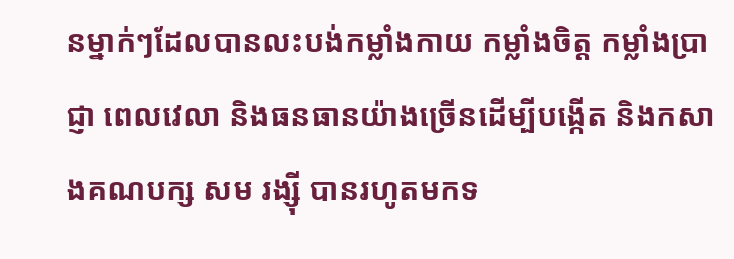នម្នាក់ៗដែលបានលះបង់កម្លាំងកាយ កម្លាំងចិត្ត កម្លាំងប្រាជ្ញា ពេលវេលា និងធនធានយ៉ាងច្រើនដើម្បីបង្កើត និងកសាងគណបក្ស សម រង្ស៊ី បានរហូតមកទ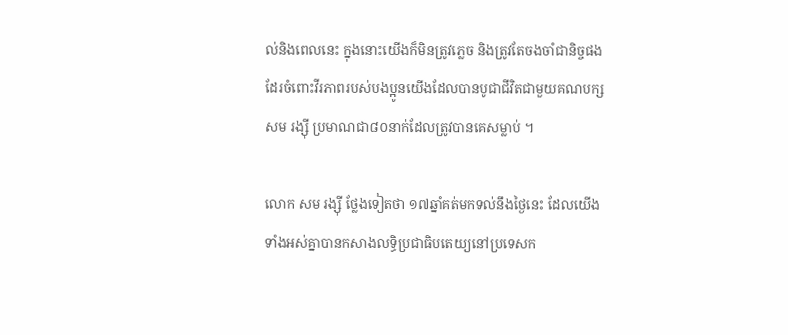ល់និងពេលនេះ ក្នុងនោះយើងក៏មិនត្រូវភ្លេច និងត្រូវតែចងចាំជានិច្ចផងដែរចំពោះវីរភាពរបស់បងប្អូនយើងដែលបានបូជាជីវិតជាមួយគណបក្ស សម រង្ស៊ី ប្រមាណជា៨០នាក់ដែលត្រូវបានគេសម្លាប់ ។

លោក សម រង្ស៊ី ថ្លែងទៀតថា ១៧ឆ្នាំគត់មកទល់នឹងថ្ងៃនេះ ដែលយើងទាំងអស់គ្នាបានកសាងលទ្ធិប្រជាធិបតេយ្យនៅប្រទេសក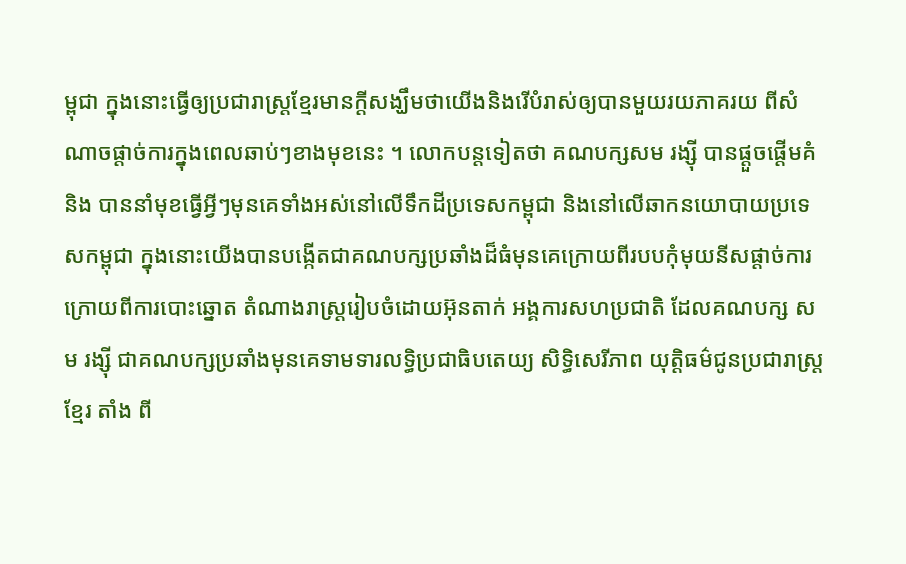ម្ពុជា ក្នុងនោះធ្វើឲ្យប្រជារាស្រ្តខ្មែរមានក្តីសង្ឃឹមថាយើងនិងរើបំរាស់ឲ្យបានមួយរយភាគរយ ពីសំណាចផ្តាច់ការក្នុងពេលឆាប់ៗខាងមុខនេះ ។ លោកបន្តទៀតថា គណបក្សសម រង្ស៊ី បានផ្តួចផ្តើមគំនិង បាននាំមុខធ្វើអ្វីៗមុនគេទាំងអស់នៅលើទឹកដីប្រទេសកម្ពុជា និងនៅលើឆាកនយោបាយប្រទេសកម្ពុជា ក្នុងនោះយើងបានបង្កើតជាគណបក្សប្រឆាំងដ៏ធំមុនគេក្រោយពីរបបកុំមុយនីសផ្តាច់ការ ក្រោយពីការបោះឆ្នោត តំណាងរាស្រ្តរៀបចំដោយអ៊ុនតាក់ អង្គការសហប្រជាតិ ដែលគណបក្ស សម រង្ស៊ី ជាគណបក្សប្រឆាំងមុនគេទាមទារលទ្ធិប្រជាធិបតេយ្យ សិទ្ធិសេរីភាព យុត្តិធម៌ជូនប្រជារាស្ត្រខ្មែរ តាំង ពី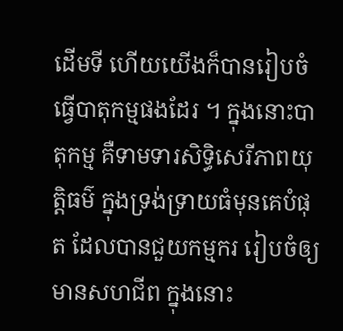ដើមទី ហើយយើងក៏បានរៀបចំធ្វើបាតុកម្មផងដែរ ។ ក្នុងនោះបាតុកម្ម គឺទាមទារសិទ្ធិសេរីភាពយុត្តិធម៌ ក្នុងទ្រង់ទ្រាយធំមុនគេបំផុត ដែលបានជួយកម្មករ រៀបចំឲ្យមានសហជីព ក្នុងនោះ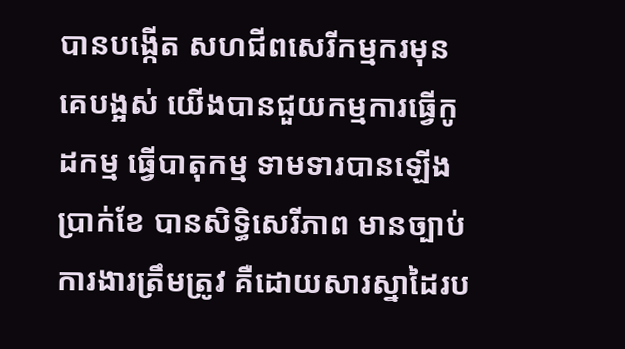បានបង្កើត សហជីពសេរីកម្មករមុនគេបង្អស់ យើងបានជួយកម្មការធ្វើកូដកម្ម ធ្វើបាតុកម្ម ទាមទារបានឡើងប្រាក់ខែ បានសិទ្ធិសេរីភាព មានច្បាប់ការងារត្រឹមត្រូវ គឺដោយសារស្នាដៃរប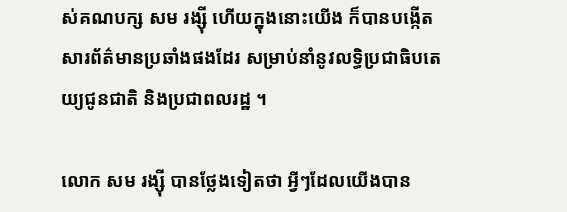ស់គណបក្ស សម រង្ស៊ី ហើយក្នុងនោះយើង ក៏បានបង្កើតសារព័ត៌មានប្រឆាំងផងដែរ សម្រាប់នាំនូវលទ្ធិប្រជាធិបតេយ្យជូនជាតិ និងប្រជាពលរដ្ឋ ។

លោក សម រង្ស៊ី បានថ្លែងទៀតថា អ្វីៗដែលយើងបាន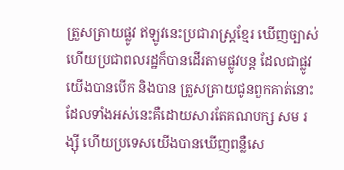ត្រួសត្រាយផ្លូវ ឥឡូវនេះប្រជារាស្រ្តខ្មែរ ឃើញច្បាស់ ហើយប្រជាពលរដ្ឋក៏បានដើរតាមផ្លូវបន្ត ដែលជាផ្លូវយើងបានបើក និងបាន ត្រួសត្រាយជូនពួកគាត់នោះ ដែលទាំងអស់នេះគឺដោយសារតែគណបក្ស សម រង្ស៊ី ហើយប្រទេសយើងបានឃើញពន្លឺសេ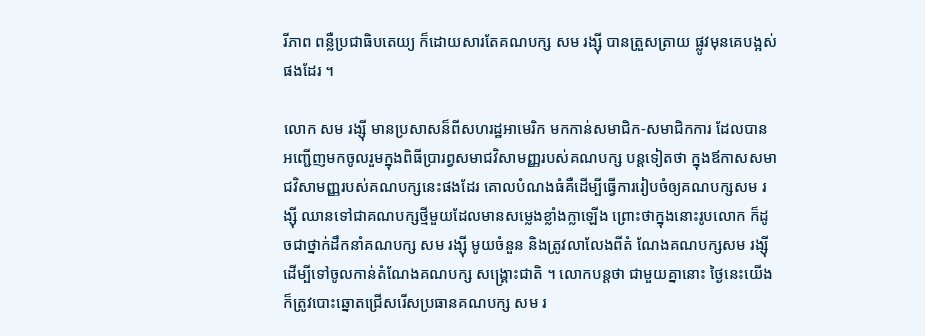រីភាព ពន្លឺប្រជាធិបតេយ្យ ក៏ដោយសារតែគណបក្ស សម រង្ស៊ី បានត្រួសត្រាយ ផ្លូវមុនគេបង្អស់ផងដែរ ។

លោក សម រង្ស៊ី មានប្រសាសន៏ពីសហរដ្ឋអាមេរិក មកកាន់សមាជិក-សមាជិកការ ដែលបាន អញ្ជើញមកចូលរួមក្នុងពិធីប្រារព្វសមាជវិសាមញ្ញរបស់គណបក្ស បន្តទៀតថា ក្នុងឪកាសសមាជវិសាមញ្ញរបស់គណបក្សនេះផងដែរ គោលបំណងធំគឺដើម្បីធ្វើការរៀបចំឲ្យគណបក្សសម រង្ស៊ី ឈានទៅជាគណបក្សថ្មីមួយដែលមានសម្លេងខ្លាំងក្លាឡើង ព្រោះថាក្នុងនោះរូបលោក ក៏ដូចជាថ្នាក់ដឹកនាំគណបក្ស សម រង្ស៊ី មូយចំនួន និងត្រូវលាលែងពីតំ ណែងគណបក្សសម រង្ស៊ី ដើម្បីទៅចូលកាន់តំណែងគណបក្ស សង្គ្រោះជាតិ ។ លោកបន្តថា ជាមួយគ្នានោះ ថ្ងៃនេះយើងក៏ត្រូវបោះឆ្នោតជ្រើសរើសប្រធានគណបក្ស សម រ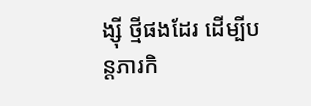ង្ស៊ី ថ្មីផងដែរ ដើម្បីបន្តភារកិ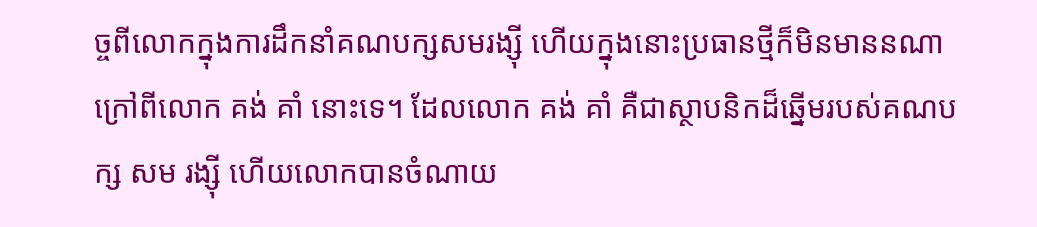ច្ចពីលោកក្នុងការដឹកនាំគណបក្សសមរង្ស៊ី ហើយក្នុងនោះប្រធានថ្មីក៏មិនមាននណាក្រៅពីលោក គង់ គាំ នោះទេ។ ដែលលោក គង់ គាំ គឺជាស្ថាបនិកដ៏ឆ្នើមរបស់គណបក្ស សម រង្ស៊ី ហើយលោកបានចំណាយ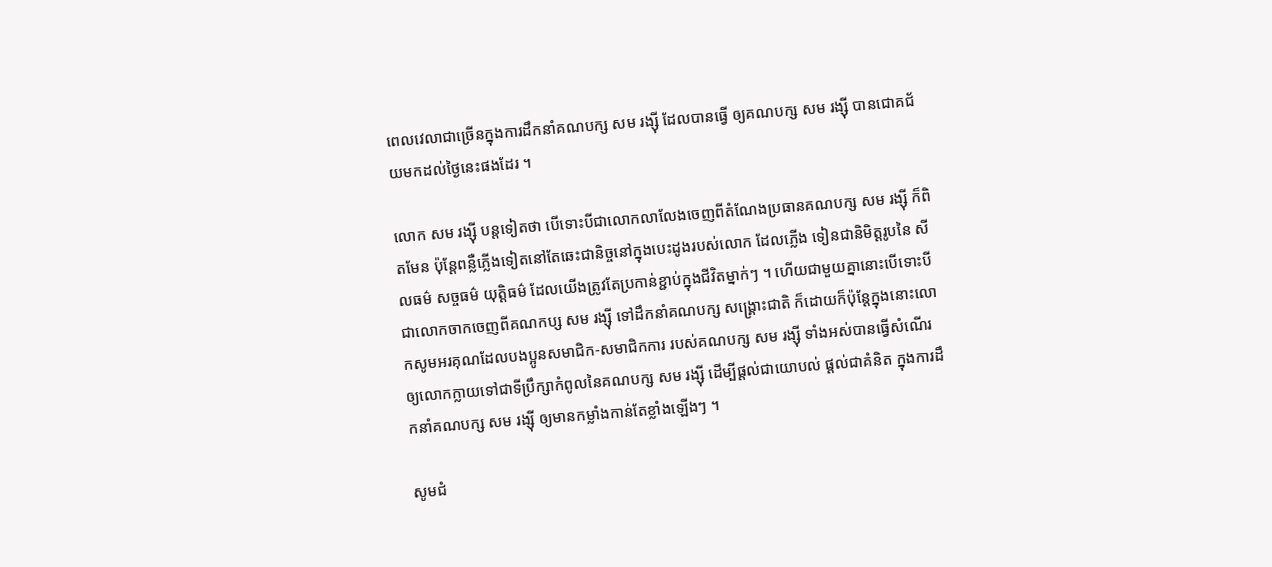ពេលវេលាជាច្រើនក្នុងការដឹកនាំគណបក្ស សម រង្ស៊ី ដែលបានធ្វើ ឲ្យគណបក្ស សម រង្ស៊ី បានជោគជ័យមកដល់ថ្ងៃនេះផងដែរ ។

លោក សម រង្ស៊ី បន្តទៀតថា បើទោះបីជាលោកលាលែងចេញពីតំណែងប្រធានគណបក្ស សម រង្ស៊ី ក៏ពិតមែន ប៉ុន្តែពន្លឺភ្លើងទៀតនៅតែឆេះជានិច្ចនៅក្នុងបេះដូងរបស់លោក ដែលភ្លើង ទៀនជានិមិត្តរូបនៃ សីលធម៌ សច្ចធម៌ យុត្តិធម៌ ដែលយើងត្រូវតែប្រកាន់ខ្ជាប់ក្នុងជីវិតម្នាក់ៗ ។ ហើយជាមួយគ្នានោះបើទោះបីជាលោកចាកចេញពីគណកប្ស សម រង្ស៊ី ទៅដឹកនាំគណបក្ស សង្គ្រោះជាតិ ក៏ដោយក៏ប៉ុន្តែក្នុងនោះលោកសូមអរគុណដែលបងប្អូនសមាជិក-សមាជិកការ របស់គណបក្ស សម រង្ស៊ី ទាំងអស់បានធ្វើសំណើរឲ្យលោកក្លាយទៅជាទីប្រឹក្សាកំពូលនៃគណបក្ស សម រង្ស៊ី ដើម្បីផ្តល់ជាយោបល់ ផ្តល់ជាគំនិត ក្នុងការដឹកនាំគណបក្ស សម រង្ស៊ី ឲ្យមានកម្លាំងកាន់តែខ្លាំងឡើងៗ ។

សូមជំ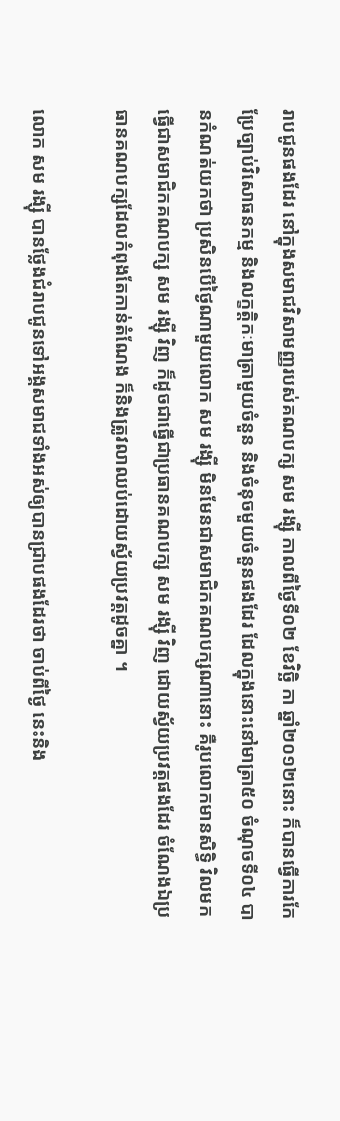រាបជូនផងដែរ នៅក្នុងសមាជវិសាមញ្ញរបស់គណបក្ស សម រង្ស៊ី កាលពីថ្ងៃទី០២ ខែវិច្ឆិ កា ឆ្នាំ២០១២នោះ ក៏បានធ្វើការកែប្រែច្បាប់វិសោធនកម្ម និងលក្ខត្តិកៈមាត្រាមួយចំនួន និងចំនុចមួយចំនួនផងដែរ ដែលក្នុងនោះនៅមាត្រា៥០ ចំណុចទី០៤ បានកំណត់យកថា ប្រសិនបើថ្ងៃណាមួយលោក សម រង្ស៊ី មិនមែនជាសមាជិកគណបក្សណានោះ គឺរូបលោកមានសិទ្ធិ វិលមកធ្វើជាសមាជិកគណបក្ស សម រង្ស៊ី វិញ ក៏ដូចជាធ្វើជាប្រធានគណបក្ស សម រង្ស៊ី វិញ ដោយស្វ័យប្រវត្តផងដែរ ចំណែងឯប្រធានគណបក្សដែលកំពុងតែកាន់តំណែង ក៏និងត្រូវលាឈប់ដោយស្វ័យប្រវត្តដូចគ្នា ។

លោក សម រង្ស៊ី បានថ្លែងជំរាបជូនទៅអង្គសមាជទាំងអស់ឲ្យបានជ្រាបផងដែរថា ចាប់ពីថ្ងៃ នេះនិង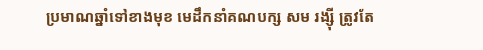ប្រមាណឆ្នាំទៅខាងមុខ មេដឹកនាំគណបក្ស សម រង្ស៊ី ត្រូវតែ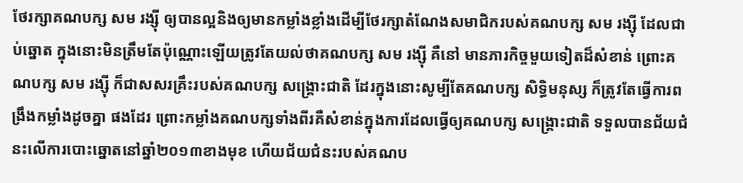ថែរក្សាគណបក្ស សម រង្ស៊ី ឲ្យបានល្អនិងឲ្យមានកម្លាំងខ្លាំងដើម្បីថែរក្សាតំណែងសមាជិករបស់គណបក្ស សម រង្ស៊ី ដែលជាប់ឆ្នោត ក្នុងនោះមិនត្រឹមតែប៉ុណ្ណោះឡើយត្រូវតែយល់ថាគណបក្ស សម រង្ស៊ី គឺនៅ មានភារកិច្ចមួយទៀតដ៏សំខាន់ ព្រោះគណបក្ស សម រង្ស៊ី ក៏ជាសសរគ្រឹះរបស់គណបក្ស សង្គ្រោះជាតិ ដែរក្នុងនោះសូម្បីតែគណបក្ស សិទ្ធិមនុស្ស ក៏ត្រូវតែធ្វើការពង្រឹងកម្លាំងដូចគ្នា ផងដែរ ព្រោះកម្លាំងគណបក្សទាំងពីរគឺសំខាន់ក្នុងការដែលធ្វើឲ្យគណបក្ស សង្គ្រោះជាតិ ទទួលបានជ័យជំនះលើការបោះឆ្នោតនៅឆ្នាំ២០១៣ខាងមុខ ហើយជ័យជំនះរបស់គណប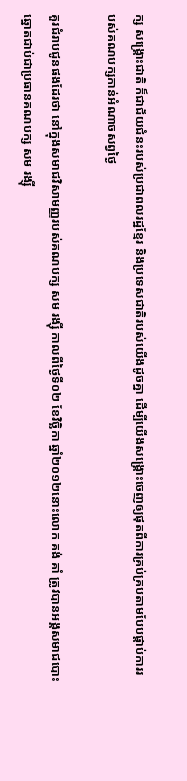ក្ស សង្គ្រោះជាតិ ក៏ជាជ័យជំនះរបស់ប្រជាពលរដ្ឋខ្មែរ និងប្រទេសជាតិរបស់យើងដូចគ្នា ដើម្បីយើងសង្គ្រោះចេញឲ្យផុតពីការគ្រប់គ្របតាមបែបផ្តាប់ការរបស់គណបក្សកាន់អំណាចសព្វថ្ងៃ

គួរជំរាបជូនផងដែរថា នៅក្នុងសមាជវិសាមញ្ញរបស់គណបក្ស សម រង្ស៊ី កាលពីថ្ងៃទី០២ ខែវិច្ឆិកា ឆ្នាំ២០១២នោះលោក គង់ គាំ ត្រូវបានអង្គសមាជបោះឆ្នោតជាប់ជាប្រធានគណបក្ស សម រង្ស៊ី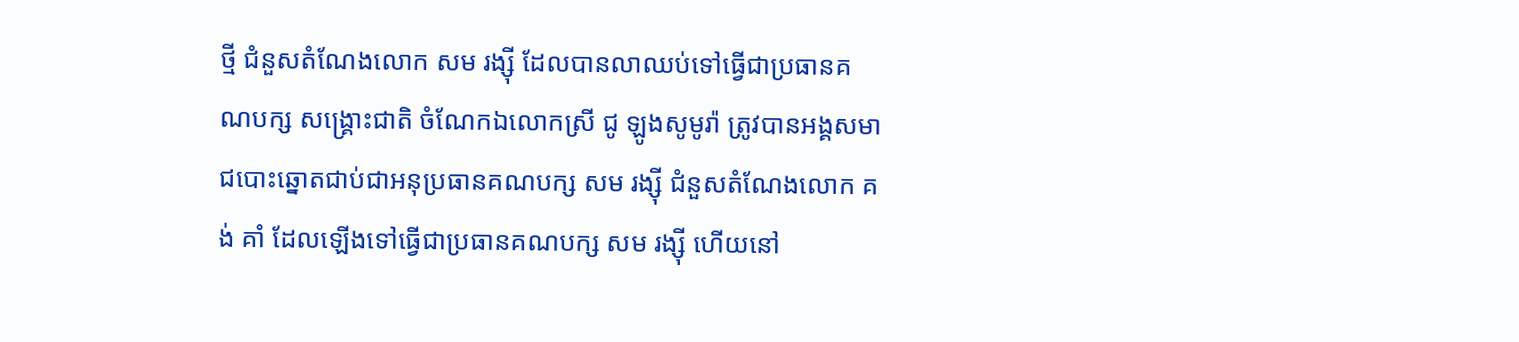ថ្មី ជំនួសតំណែងលោក សម រង្ស៊ី ដែលបានលាឈប់ទៅធ្វើជាប្រធានគណបក្ស សង្គ្រោះជាតិ ចំណែកឯលោកស្រី ជូ ឡូងសូមូរ៉ា ត្រូវបានអង្គសមាជបោះឆ្នោតជាប់ជាអនុប្រធានគណបក្ស សម រង្ស៊ី ជំនួសតំណែងលោក គង់ គាំ ដែលឡើងទៅធ្វើជាប្រធានគណបក្ស សម រង្ស៊ី ហើយនៅ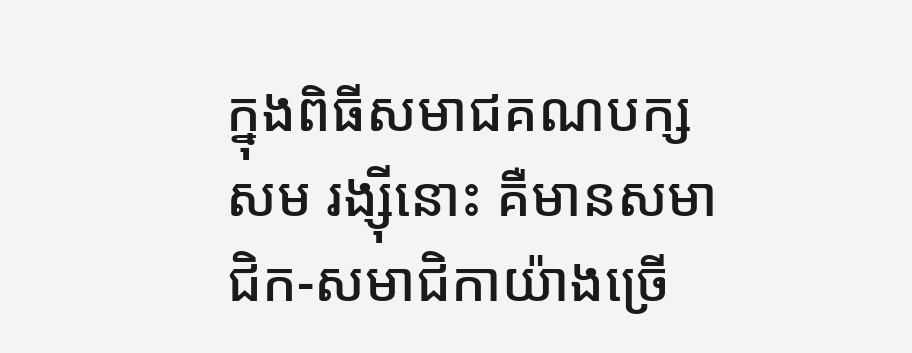ក្នុងពិធីសមាជគណបក្ស សម រង្ស៊ីនោះ គឺមានសមាជិក-សមាជិកាយ៉ាងច្រើ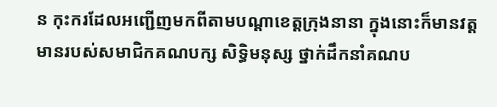ន កុះករដែលអញ្ជើញមកពីតាមបណ្តាខេត្តក្រុងនានា ក្នុងនោះក៏មានវត្តមានរបស់សមាជិកគណបក្ស សិទ្ធិមនុស្ស ថ្នាក់ដឹកនាំគណប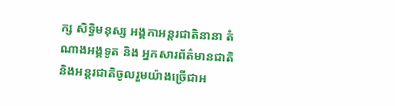ក្ស សិទ្ធិមនុស្ស អង្គកាអន្តរជាតិនានា តំណាងអង្គទូត និង អ្នកសារព័ត៌មានជាតិ និងអន្តរជាតិចូលរួមយ៉ាងច្រើជាអ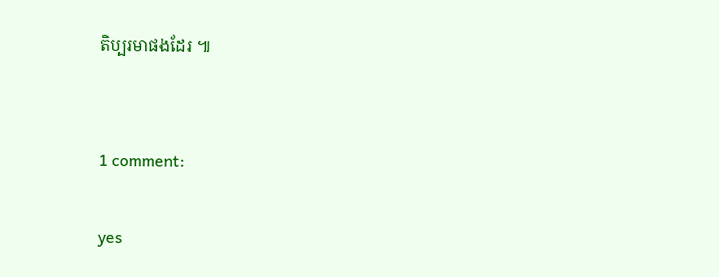តិប្បរមាផងដែរ ៕


1 comment:

yes